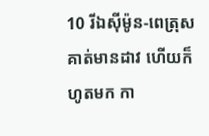10 រីឯស៊ីម៉ូន-ពេត្រុស គាត់មានដាវ ហើយក៏ហូតមក កា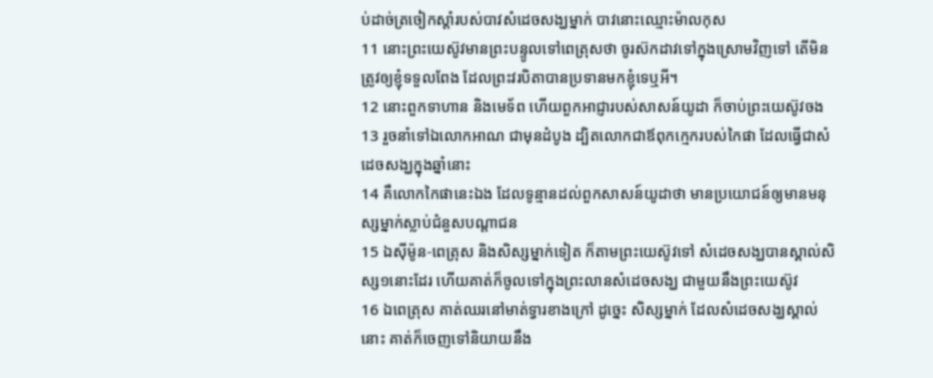ប់ដាច់ត្រចៀកស្តាំរបស់បាវសំដេចសង្ឃម្នាក់ បាវនោះឈ្មោះម៉ាលកុស
11 នោះព្រះយេស៊ូវមានព្រះបន្ទូលទៅពេត្រុសថា ចូរស៊កដាវទៅក្នុងស្រោមវិញទៅ តើមិនត្រូវឲ្យខ្ញុំទទួលពែង ដែលព្រះវរបិតាបានប្រទានមកខ្ញុំទេឬអី។
12 នោះពួកទាហាន និងមេទ័ព ហើយពួកអាជ្ញារបស់សាសន៍យូដា ក៏ចាប់ព្រះយេស៊ូវចង
13 រួចនាំទៅឯលោកអាណ ជាមុនដំបូង ដ្បិតលោកជាឪពុកក្មេករបស់កៃផា ដែលធ្វើជាសំដេចសង្ឃក្នុងឆ្នាំនោះ
14 គឺលោកកៃផានេះឯង ដែលទូន្មានដល់ពួកសាសន៍យូដាថា មានប្រយោជន៍ឲ្យមានមនុស្សម្នាក់ស្លាប់ជំនួសបណ្តាជន
15 ឯស៊ីម៉ូន-ពេត្រុស និងសិស្សម្នាក់ទៀត ក៏តាមព្រះយេស៊ូវទៅ សំដេចសង្ឃបានស្គាល់សិស្ស១នោះដែរ ហើយគាត់ក៏ចូលទៅក្នុងព្រះលានសំដេចសង្ឃ ជាមួយនឹងព្រះយេស៊ូវ
16 ឯពេត្រុស គាត់ឈរនៅមាត់ទ្វារខាងក្រៅ ដូច្នេះ សិស្សម្នាក់ ដែលសំដេចសង្ឃស្គាល់នោះ គាត់ក៏ចេញទៅនិយាយនឹង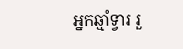អ្នកឆ្មាំទ្វារ រួ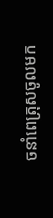ចនាំពេត្រុសចូលមក